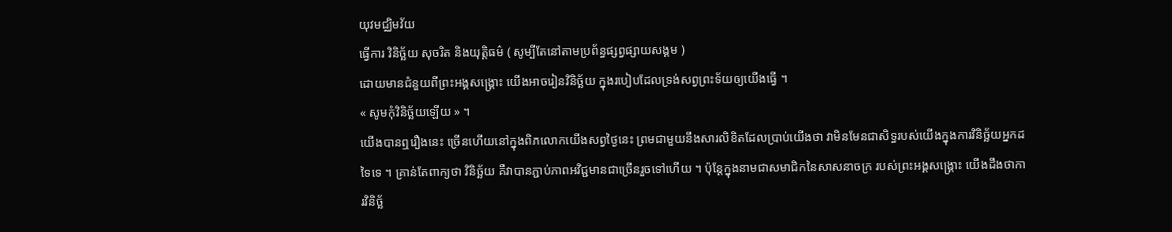យុវមជ្ឈិមវ័យ
ធ្វើការ វិនិច្ឆ័យ សុចរិត និងយុត្តិធម៌ ( សូម្បីតែនៅតាមប្រព័ន្ធផ្សព្វផ្សាយសង្គម )
ដោយមានជំនួយពីព្រះអង្គសង្គ្រោះ យើងអាចរៀនវិនិច្ឆ័យ ក្នុងរបៀបដែលទ្រង់សព្វព្រះទ័យឲ្យយើងធ្វើ ។
« សូមកុំវិនិច្ឆ័យឡើយ » ។
យើងបានឮរឿងនេះ ច្រើនហើយនៅក្នុងពិភលោកយើងសព្វថ្ងៃនេះ ព្រមជាមួយនឹងសារលិខិតដែលប្រាប់យើងថា វាមិនមែនជាសិទ្ធរបស់យើងក្នុងការវិនិច្ឆ័យអ្នកដទៃទេ ។ គ្រាន់តែពាក្យថា វិនិច្ឆ័យ គឺវាបានភ្ជាប់ភាពអវិជ្ជមានជាច្រើនរួចទៅហើយ ។ ប៉ុន្តែក្នុងនាមជាសមាជិកនៃសាសនាចក្រ របស់ព្រះអង្គសង្គ្រោះ យើងដឹងថាការវិនិច្ឆ័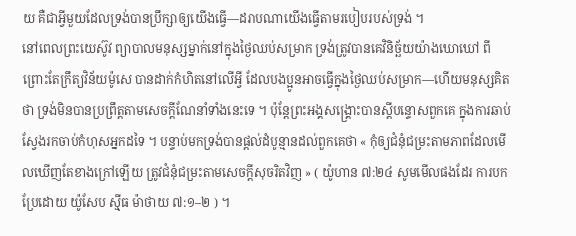យ គឺជាអ្វីមួយដែលទ្រង់បានប្រឹក្សាឲ្យយើងធ្វើ—ដរាបណាយើងធ្វើតាមរបៀបរបស់ទ្រង់ ។
នៅពេលព្រះយេស៊ូវ ព្យាបាលមនុស្សម្នាក់នៅក្នុងថ្ងៃឈប់សម្រាក ទ្រង់ត្រូវបានគេវិនិច្ឆ័យយ៉ាងឃោឃៅ ពីព្រោះតែក្រឹត្យវិន័យម៉ូសេ បានដាក់កំហិតនៅលើអ្វី ដែលបងប្អូនអាចធ្វើក្នុងថ្ងៃឈប់សម្រាក—ហើយមនុស្សគិតថា ទ្រង់មិនបានប្រព្រឹត្តតាមសេចក្តីណែនាំទាំងនេះទេ ។ ប៉ុន្តែព្រះអង្គសង្គ្រោះបានស្តីបន្ទោសពួកគេ ក្នុងការឆាប់ស្វែងរកចាប់កំហុសអ្នកដទៃ ។ បន្ទាប់មកទ្រង់បានផ្តល់ដំបូន្មានដល់ពួកគេថា « កុំឲ្យជំនុំជម្រះតាមភាពដែលមើលឃើញតែខាងក្រៅឡើយ ត្រូវជំនុំជម្រះតាមសេចក្តីសុចរិតវិញ » ( យ៉ូហាន ៧:២៤ សូមមើលផងដែរ ការបកប្រែដោយ យ៉ូសែប ស៊្មីធ ម៉ាថាយ ៧:១–២ ) ។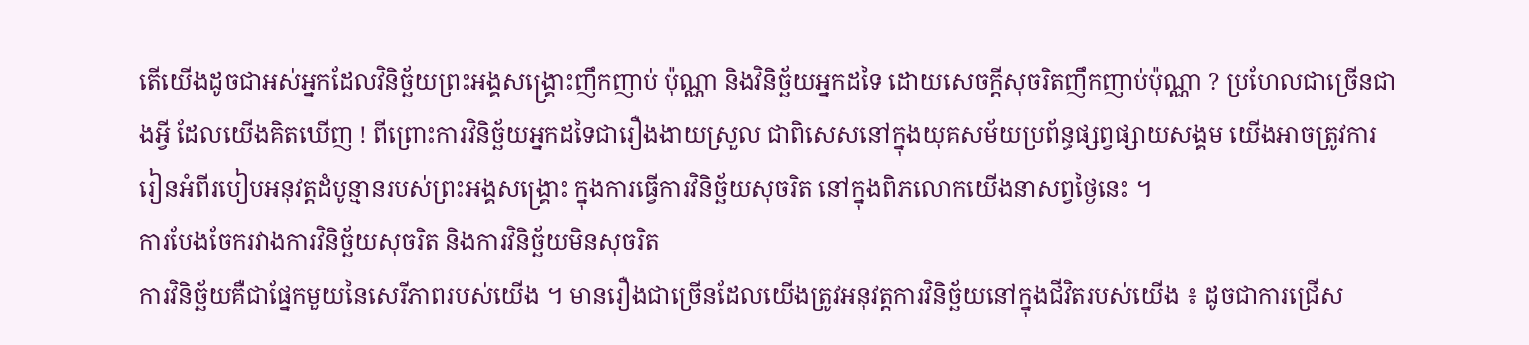តើយើងដូចជាអស់អ្នកដែលវិនិច្ឆ័យព្រះអង្គសង្គ្រោះញឹកញាប់ ប៉ុណ្ណា និងវិនិច្ឆ័យអ្នកដទៃ ដោយសេចក្តីសុចរិតញឹកញាប់ប៉ុណ្ណា ? ប្រហែលជាច្រើនជាងអ្វី ដែលយើងគិតឃើញ ! ពីព្រោះការវិនិច្ឆ័យអ្នកដទៃជារឿងងាយស្រួល ជាពិសេសនៅក្នុងយុគសម័យប្រព័ន្ធផ្សព្វផ្សាយសង្គម យើងអាចត្រូវការរៀនអំពីរបៀបអនុវត្តដំបូន្មានរបស់ព្រះអង្គសង្គ្រោះ ក្នុងការធ្វើការវិនិច្ឆ័យសុចរិត នៅក្នុងពិភលោកយើងនាសព្វថ្ងៃនេះ ។
ការបែងចែករវាងការវិនិច្ឆ័យសុចរិត និងការវិនិច្ឆ័យមិនសុចរិត
ការវិនិច្ឆ័យគឺជាផ្នែកមួយនៃសេរីភាពរបស់យើង ។ មានរឿងជាច្រើនដែលយើងត្រូវអនុវត្តការវិនិច្ឆ័យនៅក្នុងជីវិតរបស់យើង ៖ ដូចជាការជ្រើស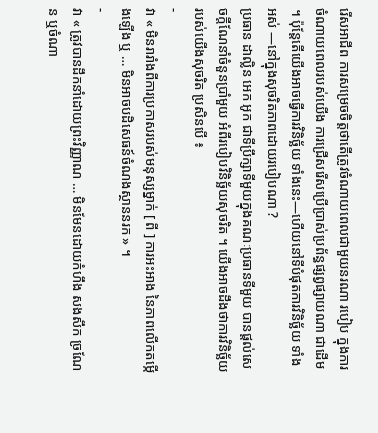រើសអាជីព ការសម្រេចចិត្តថាតើត្រូវចំណាយពេលជាមួយនរណា របៀប ក្នុងការចំណាយពេលរបស់យើង ការជ្រើសរើសប្រើប្រាស់ប្រព័ន្ធផ្សព្វផ្សាយណា ជាដើម ។ ប៉ុន្តែតើយើងអាចធ្វើការវិនិច្ឆ័យ ទាំងនេះ—ហើយនៅទីបំផុតការវិនិច្ឆ័យ ទាំងអស់ —នៅក្នុងសុចរិតភាពដោយរបៀបណា ?
ប្រធាន ដាល្លិន អេក អូក ជាទីប្រឹក្សាទីមួយក្នុងគណៈប្រធានទីមួយ បានផ្តល់សេចក្តីណែនាំចំនួនប្រាំមួយ អំពីរបៀបវិនិច្ឆ័យសុចរិត ។ យើងអាចដឹងថាការវិនិច្ឆ័យរបស់យើងសុចរិត ប្រសិនបើ ៖
-
វា « មិនរារាំងពីការប្រកាសរបស់មនុស្សម្នាក់ [ ពី ] ការអះអាង នៃភាពលើកតម្កើងឡើង ឬ … មិនអាចបដិសេធន៍ចំណងស្ថាននរក » ។
-
វា « ត្រូវបានដឹកនាំដោយព្រះវិញ្ញាណ … មិនមែនដោយកំហឹង សងសឹក ច្រណែន ឬចំណា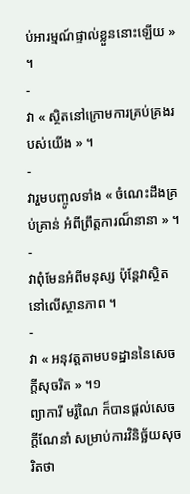ប់អារម្មណ៍ផ្ទាល់ខ្លួននោះឡើយ » ។
-
វា « ស្ថិតនៅក្រោមការគ្រប់គ្រងរបស់យើង » ។
-
វារួមបញ្ចូលទាំង « ចំណេះដឹងគ្រប់គ្រាន់ អំពីព្រឹត្តការណ៏នានា » ។
-
វាពុំមែនអំពីមនុស្ស ប៉ុន្តែវាស្ថិតនៅលើស្ថានភាព ។
-
វា « អនុវត្តតាមបទដ្ឋាននៃសេចក្តីសុចរិត » ។១
ព្យាការី មរ៉ូណៃ ក៏បានផ្តល់សេចក្តីណែនាំ សម្រាប់ការវិនិច្ឆ័យសុចរិតថា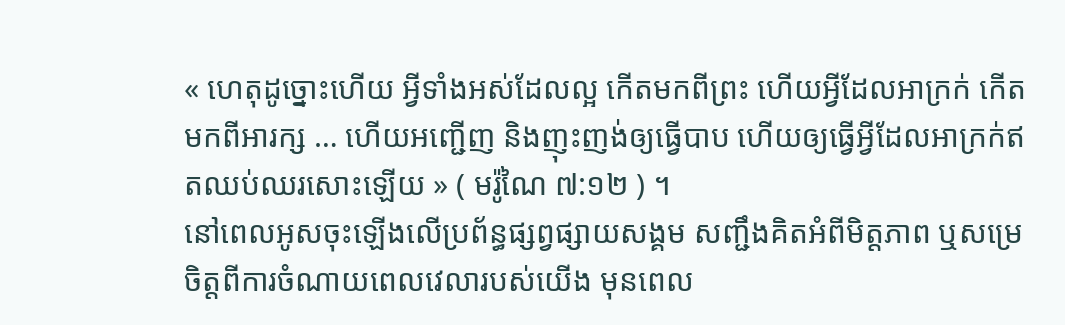« ហេតុដូច្នោះហើយ អ្វីទាំងអស់ដែលល្អ កើតមកពីព្រះ ហើយអ្វីដែលអាក្រក់ កើតមកពីអារក្ស … ហើយអញ្ជើញ និងញុះញង់ឲ្យធ្វើបាប ហើយឲ្យធ្វើអ្វីដែលអាក្រក់ឥតឈប់ឈរសោះឡើយ » ( មរ៉ូណៃ ៧:១២ ) ។
នៅពេលអូសចុះឡើងលើប្រព័ន្ធផ្សព្វផ្សាយសង្គម សញ្ជឹងគិតអំពីមិត្តភាព ឬសម្រេចិត្តពីការចំណាយពេលវេលារបស់យើង មុនពេល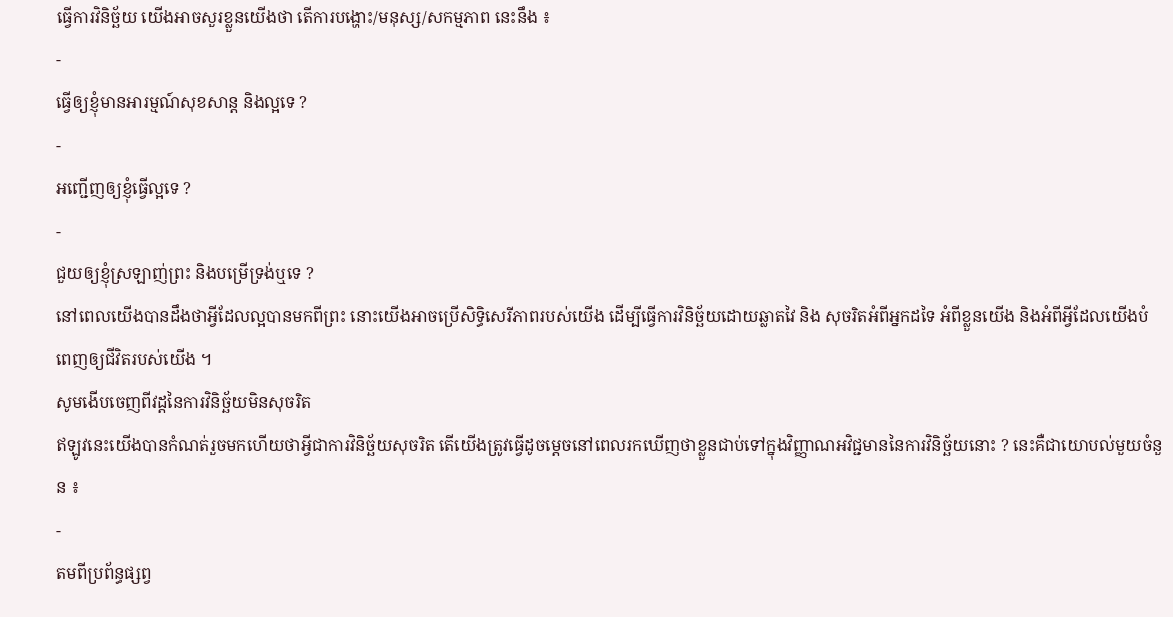ធ្វើការវិនិច្ឆ័យ យើងអាចសួរខ្លួនយើងថា តើការបង្ហោះ/មនុស្ស/សកម្មភាព នេះនឹង ៖
-
ធ្វើឲ្យខ្ញុំមានអារម្មណ៍សុខសាន្ត និងល្អទេ ?
-
អញ្ជើញឲ្យខ្ញុំធ្វើល្អទេ ?
-
ជួយឲ្យខ្ញុំស្រឡាញ់ព្រះ និងបម្រើទ្រង់ឬទេ ?
នៅពេលយើងបានដឹងថាអ្វីដែលល្អបានមកពីព្រះ នោះយើងអាចប្រើសិទ្ធិសេរីភាពរបស់យើង ដើម្បីធ្វើការវិនិច្ឆ័យដោយឆ្លាតវៃ និង សុចរិតអំពីអ្នកដទៃ អំពីខ្លួនយើង និងអំពីអ្វីដែលយើងបំពេញឲ្យជីវិតរបស់យើង ។
សូមងើបចេញពីវដ្តនៃការវិនិច្ឆ័យមិនសុចរិត
ឥឡូវនេះយើងបានកំណត់រួចមកហើយថាអ្វីជាការវិនិច្ឆ័យសុចរិត តើយើងត្រូវធ្វើដូចម្តេចនៅពេលរកឃើញថាខ្លួនជាប់ទៅក្នុងវិញ្ញាណអវិជ្ជមាននៃការវិនិច្ឆ័យនោះ ? នេះគឺជាយោបល់មួយចំនួន ៖
-
តមពីប្រព័ន្ធផ្សព្វ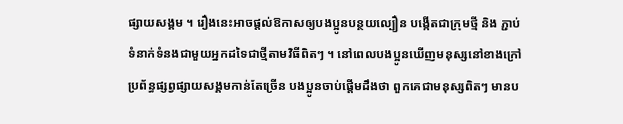ផ្សាយសង្គម ។ រឿងនេះអាចផ្តល់ឱកាសឲ្យបងប្អូនបន្ថយល្បឿន បង្កើតជាក្រុមថ្មី និង ភ្ជាប់ទំនាក់ទំនងជាមួយអ្នកដទៃជាថ្មីតាមវិធីពិតៗ ។ នៅពេលបងប្អូនឃើញមនុស្សនៅខាងក្រៅប្រព័ន្ធផ្សព្វផ្សាយសង្គមកាន់តែច្រើន បងប្អូនចាប់ផ្តើមដឹងថា ពួកគេជាមនុស្សពិតៗ មានប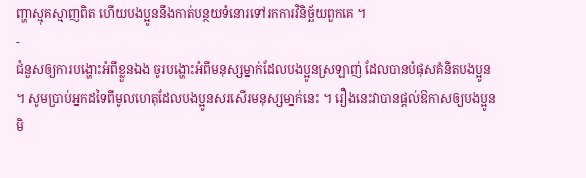ញ្ហាស្មុគស្មាញពិត ហើយបងប្អូននឹងកាត់បន្ថយទំនោរទៅរកការវិនិច្ឆ័យពួកគេ ។
-
ជំនួសឲ្យការបង្ហោះអំពីខ្លួនឯង ចូរបង្ហោះអំពីមនុស្សម្នាក់ដែលបងប្អូនស្រឡាញ់ ដែលបានបំផុសគំនិតបងប្អូន ។ សូមប្រាប់អ្នកដទៃពីមូលហេតុដែលបងប្អូនសរសើរមនុស្សមា្នក់នេះ ។ រឿងនេះវាបានផ្តល់ឱកាសឲ្យបងប្អូន មិ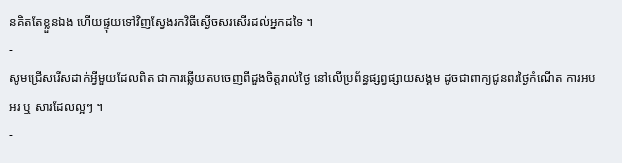នគិតតែខ្លួនឯង ហើយផ្ទុយទៅវិញស្វែងរកវិធីស្ងើចសរសើរដល់អ្នកដទៃ ។
-
សូមជ្រើសរើសដាក់អ្វីមួយដែលពិត ជាការឆ្លើយតបចេញពីដួងចិត្តរាល់ថ្ងៃ នៅលើប្រព័ន្ធផ្សព្វផ្សាយសង្គម ដូចជាពាក្យជូនពរថ្ងៃកំណើត ការអបអរ ឬ សារដែលល្អៗ ។
-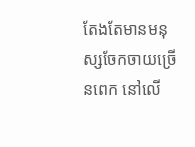តែងតែមានមនុស្សចែកចាយច្រើនពេក នៅលើ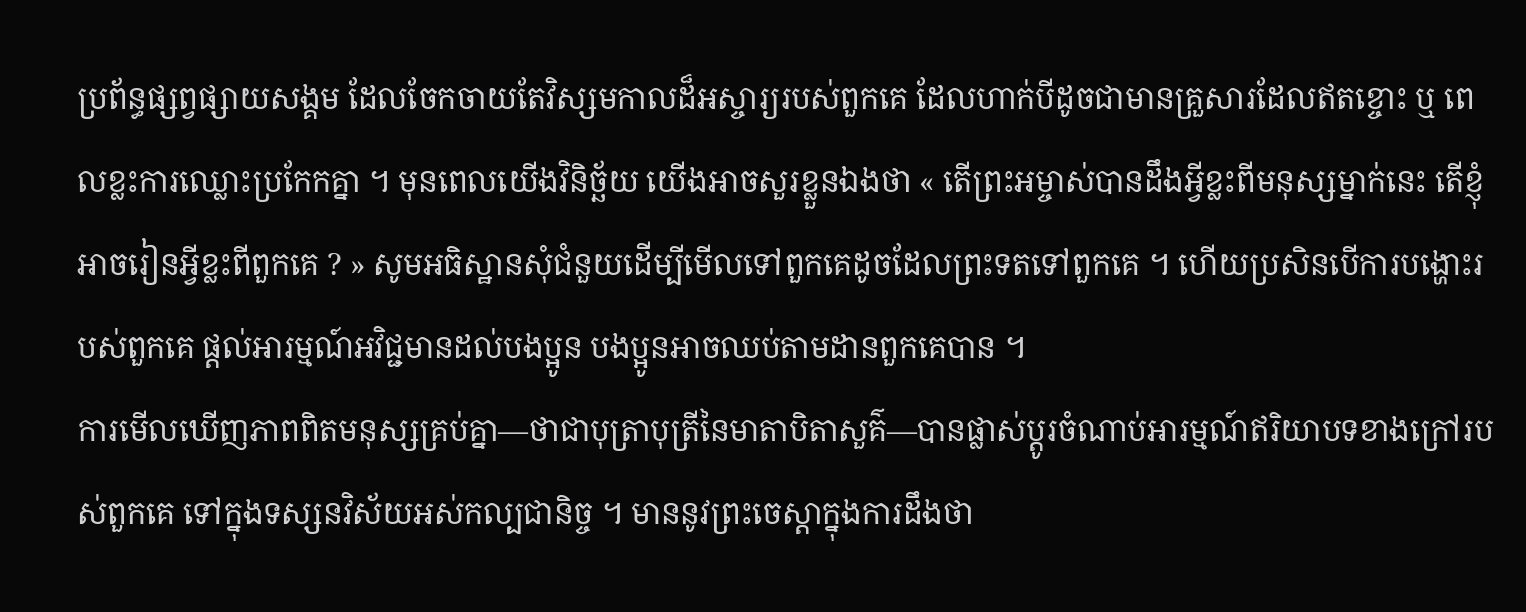ប្រព័ន្ធផ្សព្វផ្សាយសង្គម ដែលចែកចាយតែវិស្សមកាលដ៏អស្ចារ្យរបស់ពួកគេ ដែលហាក់បីដូចជាមានគ្រួសារដែលឥតខ្ចោះ ឬ ពេលខ្លះការឈ្លោះប្រកែកគ្នា ។ មុនពេលយើងវិនិច្ឆ័យ យើងអាចសួរខ្លួនឯងថា « តើព្រះអម្ចាស់បានដឹងអ្វីខ្លះពីមនុស្សម្នាក់នេះ តើខ្ញុំអាចរៀនអ្វីខ្លះពីពួកគេ ? » សូមអធិស្ឋានសុំជំនួយដើម្បីមើលទៅពួកគេដូចដែលព្រះទតទៅពួកគេ ។ ហើយប្រសិនបើការបង្ហោះរបស់ពួកគេ ផ្តល់អារម្មណ៍អវិជ្ជមានដល់បងប្អូន បងប្អូនអាចឈប់តាមដានពួកគេបាន ។
ការមើលឃើញភាពពិតមនុស្សគ្រប់គ្នា—ថាជាបុត្រាបុត្រីនៃមាតាបិតាសួគ៌—បានផ្លាស់ប្តូរចំណាប់អារម្មណ៍ឥរិយាបទខាងក្រៅរបស់ពួកគេ ទៅក្នុងទស្សនវិស័យអស់កល្បជានិច្ច ។ មាននូវព្រះចេស្តាក្នុងការដឹងថា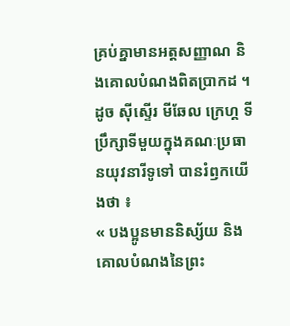គ្រប់គ្នាមានអត្តសញ្ញាណ និងគោលបំណងពិតប្រាកដ ។ ដូច ស៊ីស្ទើរ មីឆែល ក្រេហ្គ ទីប្រឹក្សាទីមួយក្នុងគណៈប្រធានយុវនារីទូទៅ បានរំឭកយើងថា ៖
« បងប្អូនមាននិស្ស័យ និងគោលបំណងនៃព្រះ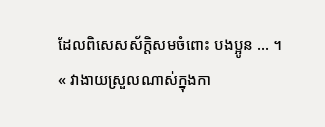ដែលពិសេសស័ក្តិសមចំពោះ បងប្អូន … ។
« វាងាយស្រួលណាស់ក្នុងកា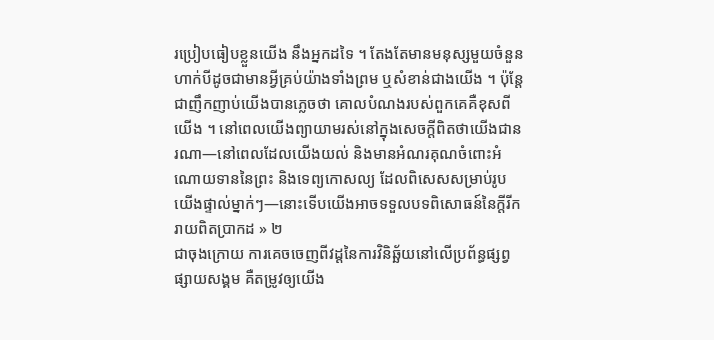រប្រៀបធៀបខ្លួនយើង នឹងអ្នកដទៃ ។ តែងតែមានមនុស្សមួយចំនួនហាក់បីដូចជាមានអ្វីគ្រប់យ៉ាងទាំងព្រម ឬសំខាន់ជាងយើង ។ ប៉ុន្តែជាញឹកញាប់យើងបានភ្លេចថា គោលបំណងរបស់ពួកគេគឺខុសពីយើង ។ នៅពេលយើងព្យាយាមរស់នៅក្នុងសេចក្តីពិតថាយើងជានរណា—នៅពេលដែលយើងយល់ និងមានអំណរគុណចំពោះអំណោយទាននៃព្រះ និងទេព្យកោសល្យ ដែលពិសេសសម្រាប់រូបយើងផ្ទាល់ម្នាក់ៗ—នោះទើបយើងអាចទទួលបទពិសោធន៍នៃក្តីរីករាយពិតប្រាកដ » ២
ជាចុងក្រោយ ការគេចចេញពីវដ្តនៃការវិនិឆ្ឆ័យនៅលើប្រព័ន្ធផ្សព្វផ្សាយសង្គម គឺតម្រូវឲ្យយើង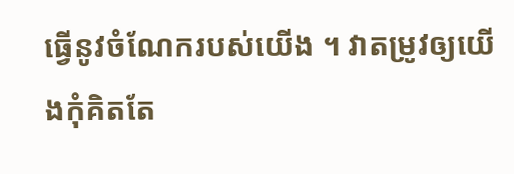ធ្វើនូវចំណែករបស់យើង ។ វាតម្រូវឲ្យយើងកុំគិតតែ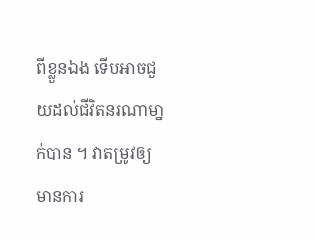ពីខ្លួនឯង ទើបអាចជួយដល់ជីវិតនរណាមា្នក់បាន ។ វាតម្រូវឲ្យមានការ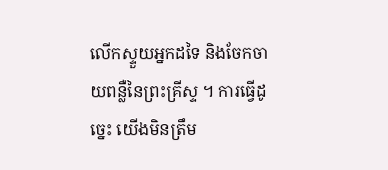លើកស្ទួយអ្នកដទៃ និងចែកចាយពន្លឺនៃព្រះគ្រីស្ទ ។ ការធ្វើដូច្នេះ យើងមិនត្រឹម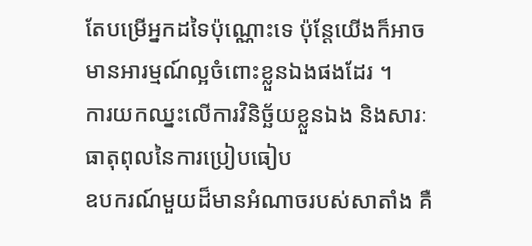តែបម្រើអ្នកដទៃប៉ុណ្ណោះទេ ប៉ុន្តែយើងក៏អាចមានអារម្មណ៍ល្អចំពោះខ្លួនឯងផងដែរ ។
ការយកឈ្នះលើការវិនិច្ឆ័យខ្លួនឯង និងសារៈធាតុពុលនៃការប្រៀបធៀប
ឧបករណ៍មួយដ៏មានអំណាចរបស់សាតាំង គឺ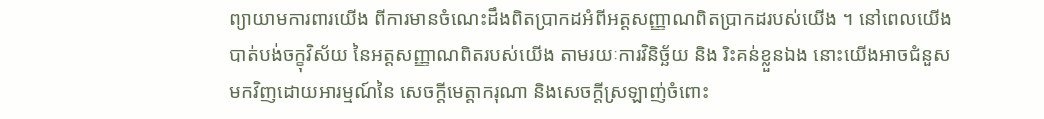ព្យាយាមការពារយើង ពីការមានចំណេះដឹងពិតប្រាកដអំពីអត្តសញ្ញាណពិតប្រាកដរបស់យើង ។ នៅពេលយើងបាត់បង់ចក្ខុវិស័យ នៃអត្តសញ្ញាណពិតរបស់យើង តាមរយៈការវិនិច្ឆ័យ និង រិះគន់ខ្លួនឯង នោះយើងអាចជំនួសមកវិញដោយអារម្មណ៍នៃ សេចក្តីមេត្តាករុណា និងសេចក្តីស្រឡាញ់ចំពោះ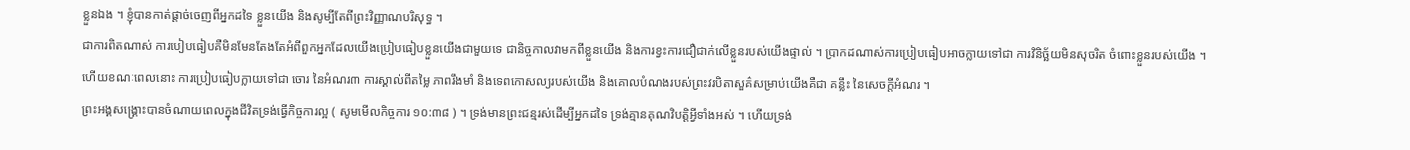ខ្លួនឯង ។ ខ្ញុំបានកាត់ផ្តាច់ចេញពីអ្នកដទៃ ខ្លួនយើង និងសូម្បីតែពីព្រះវិញ្ញាណបរិសុទ្ធ ។
ជាការពិតណាស់ ការបៀបធៀបគឺមិនមែនតែងតែអំពីពួកអ្នកដែលយើងប្រៀបធៀបខ្លួនយើងជាមួយទេ ជានិច្ចកាលវាមកពីខ្លួនយើង និងការខ្វះការជឿជាក់លើខ្លួនរបស់យើងផ្ទាល់ ។ ប្រាកដណាស់ការប្រៀបធៀបអាចក្លាយទៅជា ការវិនិច្ឆ័យមិនសុចរិត ចំពោះខ្លួនរបស់យើង ។
ហើយខណៈពេលនោះ ការប្រៀបធៀបក្លាយទៅជា ចោរ នៃអំណរ៣ ការស្គាល់ពីតម្លៃ ភាពរឹងមាំ និងទេពកោសល្យរបស់យើង និងគោលបំណងរបស់ព្រះវរបិតាសួគ៌សម្រាប់យើងគឺជា គន្លឹះ នៃសេចក្តីអំណរ ។
ព្រះអង្គសង្គ្រោះបានចំណាយពេលក្នុងជីវិតទ្រង់ធ្វើកិច្ចការល្អ ( សូមមើលកិច្ចការ ១០:៣៨ ) ។ ទ្រង់មានព្រះជន្មរស់ដើម្បីអ្នកដទៃ ទ្រង់គ្មានគុណវិបត្តិអ្វីទាំងអស់ ។ ហើយទ្រង់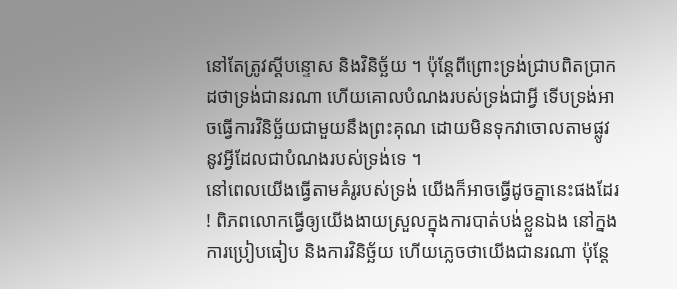នៅតែត្រូវស្តីបន្ទោស និងវិនិច្ឆ័យ ។ ប៉ុន្តែពីព្រោះទ្រង់ជ្រាបពិតប្រាកដថាទ្រង់ជានរណា ហើយគោលបំណងរបស់ទ្រង់ជាអ្វី ទើបទ្រង់អាចធ្វើការវិនិច្ឆ័យជាមួយនឹងព្រះគុណ ដោយមិនទុកវាចោលតាមផ្លូវ នូវអ្វីដែលជាបំណងរបស់ទ្រង់ទេ ។
នៅពេលយើងធ្វើតាមគំរូរបស់ទ្រង់ យើងក៏អាចធ្វើដូចគ្នានេះផងដែរ ! ពិភពលោកធ្វើឲ្យយើងងាយស្រួលក្នុងការបាត់បង់ខ្លួនឯង នៅក្នងការប្រៀបធៀប និងការវិនិច្ឆ័យ ហើយភ្លេចថាយើងជានរណា ប៉ុន្តែ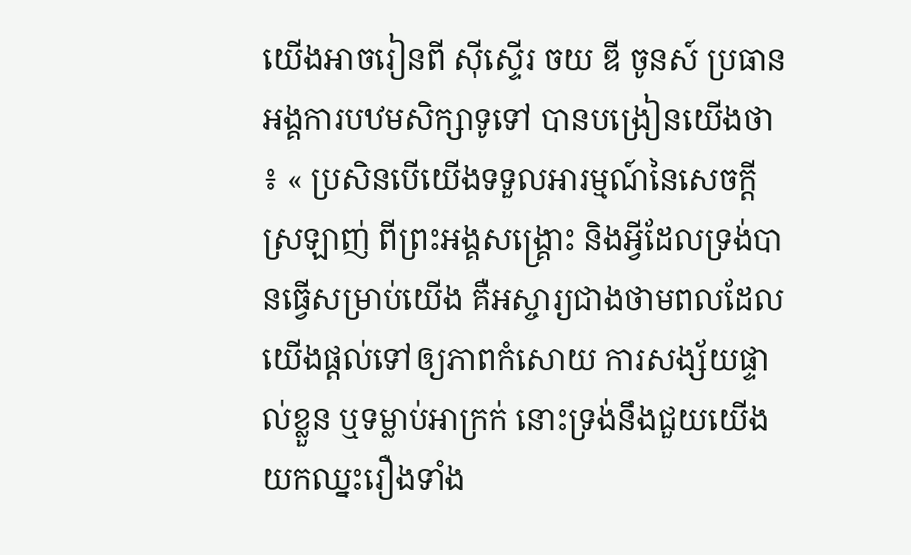យើងអាចរៀនពី ស៊ីស្ទើរ ចយ ឌី ចូនស៍ ប្រធានអង្គការបឋមសិក្សាទូទៅ បានបង្រៀនយើងថា ៖ « ប្រសិនបើយើងទទួលអារម្មណ៍នៃសេចក្ដីស្រឡាញ់ ពីព្រះអង្គសង្គ្រោះ និងអ្វីដែលទ្រង់បានធ្វើសម្រាប់យើង គឺអស្ចារ្យជាងថាមពលដែលយើងផ្ដល់ទៅឲ្យភាពកំសោយ ការសង្ស័យផ្ទាល់ខ្លួន ឬទម្លាប់អាក្រក់ នោះទ្រង់នឹងជួយយើងយកឈ្នះរឿងទាំង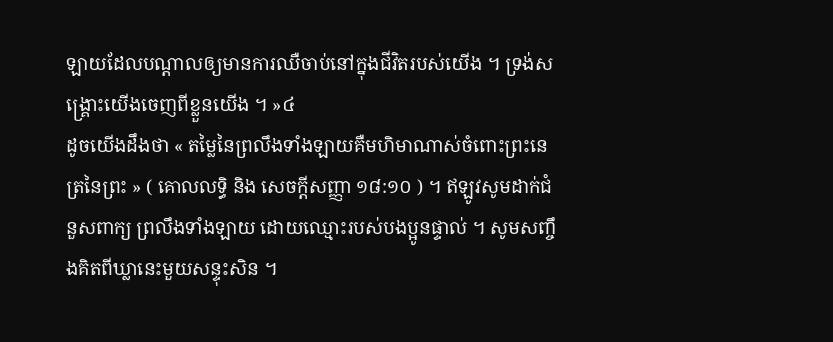ឡាយដែលបណ្ដាលឲ្យមានការឈឺចាប់នៅក្នុងជីវិតរបស់យើង ។ ទ្រង់សង្គ្រោះយើងចេញពីខ្លួនយើង ។ »៤
ដូចយើងដឹងថា « តម្លៃនៃព្រលឹងទាំងឡាយគឺមហិមាណាស់ចំពោះព្រះនេត្រនៃព្រះ » ( គោលលទ្ធិ និង សេចក្ដីសញ្ញា ១៨:១០ ) ។ ឥឡូវសូមដាក់ជំនួសពាក្យ ព្រលឹងទាំងឡាយ ដោយឈ្មោះរបស់បងប្អូនផ្ទាល់ ។ សូមសញ្ចឹងគិតពីឃ្លានេះមួយសន្ទុះសិន ។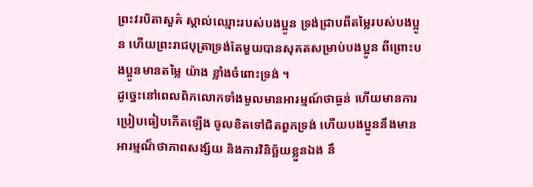ព្រះវរបិតាសួគ៌ ស្គាល់ឈ្មោះរបស់បងប្អូន ទ្រង់ជ្រាបពីតម្លៃរបស់បងប្អូន ហើយព្រះរាជបុត្រាទ្រង់តែមួយបានសុគតសម្រាប់បងប្អូន ពីព្រោះបងប្អូនមានតម្លៃ យ៉ាង ខ្លាំងចំពោះទ្រង់ ។
ដូច្នេះនៅពេលពិភលោកទាំងមូលមានអារម្មណ៍ថាធ្ងន់ ហើយមានការប្រៀបធៀបកើតឡើង ចូលខិតទៅជិតពួកទ្រង់ ហើយបងប្អូននឹងមានអារម្មណ៏ថាភាពសង្ស័យ និងការវិនិច្ឆ័យខ្លួនឯង នឹ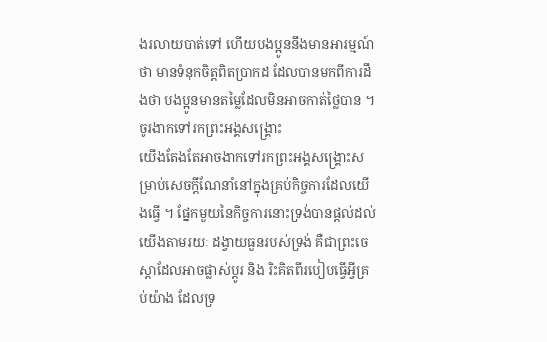ងរលាយបាត់ទៅ ហើយបងប្អូននឹងមានអារម្មណ៍ថា មានទំនុកចិត្តពិតប្រាកដ ដែលបានមកពីការដឹងថា បងប្អូនមានតម្លៃដែលមិនអាចកាត់ថ្លៃបាន ។
ចូរងាកទៅរកព្រះអង្គសង្គ្រោះ
យើងតែងតែអាចងាកទៅរកព្រះអង្គសង្គ្រោះសម្រាប់សេចក្តីណែនាំនៅក្នុងគ្រប់កិច្ចការដែលយើងធ្វើ ។ ផ្នែកមួយនៃកិច្ចការនោះទ្រង់បានផ្តល់ដល់យើងតាមរយៈ ដង្វាយធួនរបស់ទ្រង់ គឺជាព្រះចេស្តាដែលអាចផ្លាស់ប្តូរ និង រិះគិតពីរបៀបធ្វើអ្វីគ្រប់យ៉ាង ដែលទ្រ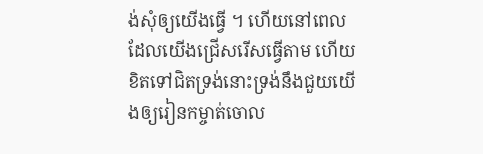ង់សុំឲ្យយើងធ្វើ ។ ហើយនៅពេលដែលយើងជ្រើសរើសធ្វើតាម ហើយខិតទៅជិតទ្រង់នោះទ្រង់នឹងជួយយើងឲ្យរៀនកម្ចាត់ចោល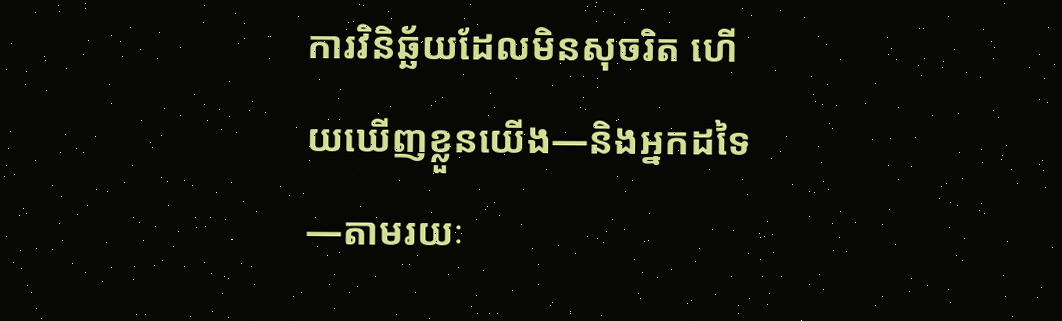ការវិនិឆ្ឆ័យដែលមិនសុចរិត ហើយឃើញខ្លួនយើង—និងអ្នកដទៃ—តាមរយៈ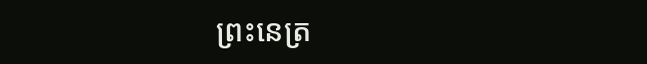ព្រះនេត្រ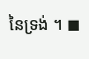នៃទ្រង់ ។ ◼